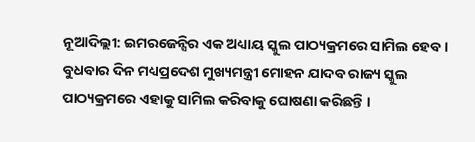ନୂଆଦିଲ୍ଲୀ: ଇମରଜେନ୍ସିର ଏକ ଅଧ୍ୟାୟ ସ୍କୁଲ ପାଠ୍ୟକ୍ରମରେ ସାମିଲ ହେବ । ବୁଧବାର ଦିନ ମଧ୍ୟପ୍ରଦେଶ ମୁଖ୍ୟମନ୍ତ୍ରୀ ମୋହନ ଯାଦବ ରାଜ୍ୟ ସ୍କୁଲ ପାଠ୍ୟକ୍ରମରେ ଏହାକୁ ସାମିଲ କରିବାକୁ ଘୋଷଣା କରିଛନ୍ତି ।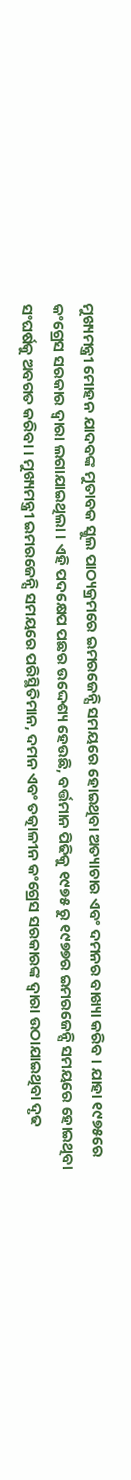ମୁଖ୍ୟମନ୍ତ୍ରୀ ମୋହନ ଯାଦବଙ୍କ ମୁତାବକ ସ୍କୁଲ ପାଠ୍ୟକ୍ରମରେ ଇମରଜେନ୍ସି ସମୟରେ ହୋଇଥିବା ଅତ୍ୟାଚାର ଏବଂ ଦମନର ବାଖ୍ୟା କରିବ । ଯାହା ୧୯୭୫ରେ କଂଗ୍ରେସ ସରକାର ଦ୍ୱାରା ଲଗାଯାଇଥିଲା । ଏହି ପଦକ୍ଷେପ ପଛର ଉଦ୍ଦେଶ୍ୟ ହେଉଛି, ବର୍ତ୍ତମାନ ପିଢିକୁ ୧୯୭୫ ରୁ ୧୯୭୭ର ଇମରଜେନ୍ସି ସମୟରେ ହୋଇଥିବା ସଂଘର୍ଷକୁ ଅବଗତ କରିବା । ମୁଖ୍ୟମନ୍ତ୍ରୀ ଇମରଜେନ୍ସି ସମୟରେ ପରିସ୍ଥିତିମାନ, ଦମନ ଏବଂ ତତ୍କାଳୀନ କଂଗ୍ରେସ ସରକାରଙ୍କ ଦ୍ୱାରା ଉଠାଯାଇଥିବା ଦୃଢ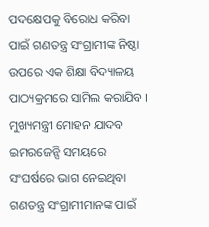ପଦକ୍ଷେପକୁ ବିରୋଧ କରିବା ପାଇଁ ଗଣତନ୍ତ୍ର ସଂଗ୍ରାମୀଙ୍କ ନିଷ୍ଠା ଉପରେ ଏକ ଶିକ୍ଷା ବିଦ୍ୟାଳୟ ପାଠ୍ୟକ୍ରମରେ ସାମିଲ କରାଯିବ ।
ମୁଖ୍ୟମନ୍ତ୍ରୀ ମୋହନ ଯାଦବ ଇମରଜେନ୍ସି ସମୟରେ ସଂଘର୍ଷରେ ଭାଗ ନେଇଥିବା ଗଣତନ୍ତ୍ର ସଂଗ୍ରାମୀମାନଙ୍କ ପାଇଁ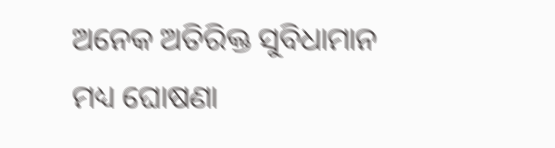ଅନେକ ଅତିରିକ୍ତ ସୁବିଧାମାନ ମଧ୍ୟ ଘୋଷଣା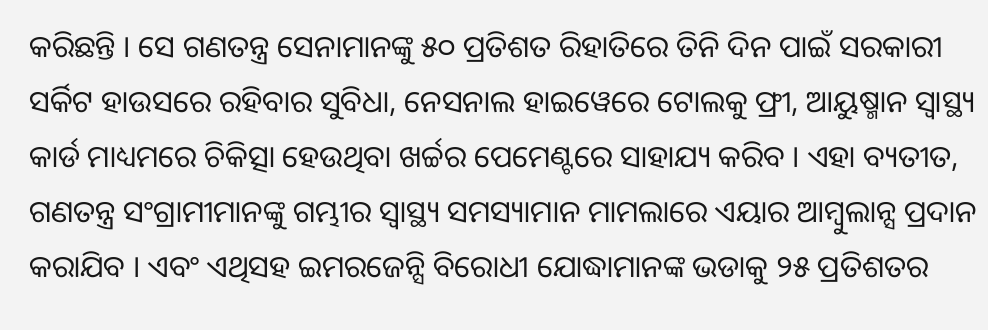କରିଛନ୍ତି । ସେ ଗଣତନ୍ତ୍ର ସେନାମାନଙ୍କୁ ୫୦ ପ୍ରତିଶତ ରିହାତିରେ ତିନି ଦିନ ପାଇଁ ସରକାରୀ ସର୍କିଟ ହାଉସରେ ରହିବାର ସୁବିଧା, ନେସନାଲ ହାଇୱେରେ ଟୋଲକୁ ଫ୍ରୀ, ଆୟୁଷ୍ମାନ ସ୍ୱାସ୍ଥ୍ୟ କାର୍ଡ ମାଧ୍ୟମରେ ଚିକିତ୍ସା ହେଉଥିବା ଖର୍ଚ୍ଚର ପେମେଣ୍ଟରେ ସାହାଯ୍ୟ କରିବ । ଏହା ବ୍ୟତୀତ, ଗଣତନ୍ତ୍ର ସଂଗ୍ରାମୀମାନଙ୍କୁ ଗମ୍ଭୀର ସ୍ୱାସ୍ଥ୍ୟ ସମସ୍ୟାମାନ ମାମଲାରେ ଏୟାର ଆମ୍ବୁଲାନ୍ସ ପ୍ରଦାନ କରାଯିବ । ଏବଂ ଏଥିସହ ଇମରଜେନ୍ସି ବିରୋଧୀ ଯୋଦ୍ଧାମାନଙ୍କ ଭଡାକୁ ୨୫ ପ୍ରତିଶତର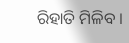ରିହାତି ମିଳିବ ।